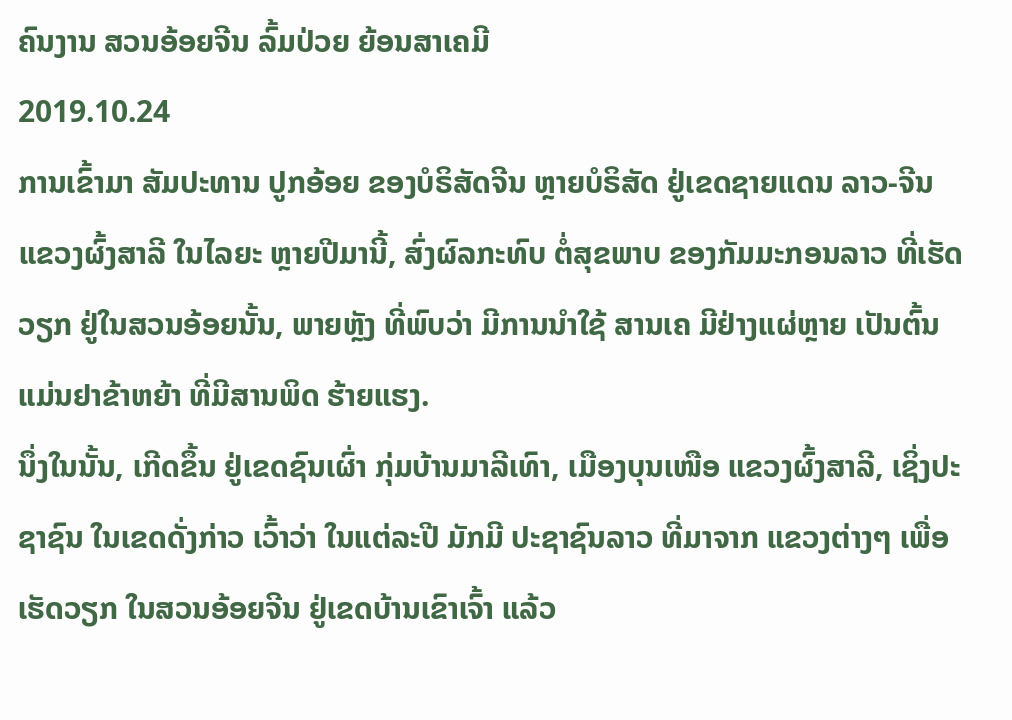ຄົນງານ ສວນອ້ອຍຈີນ ລົ້ມປ່ວຍ ຍ້ອນສາເຄມີ
2019.10.24
ການເຂົ້າມາ ສັມປະທານ ປູກອ້ອຍ ຂອງບໍຣິສັດຈີນ ຫຼາຍບໍຣິສັດ ຢູ່ເຂດຊາຍແດນ ລາວ-ຈີນ ແຂວງຜົ້ງສາລີ ໃນໄລຍະ ຫຼາຍປີມານີ້, ສົ່ງຜົລກະທົບ ຕໍ່ສຸຂພາບ ຂອງກັມມະກອນລາວ ທີ່ເຮັດວຽກ ຢູ່ໃນສວນອ້ອຍນັ້ນ, ພາຍຫຼັງ ທີ່ພົບວ່າ ມີການນຳໃຊ້ ສານເຄ ມີຢ່າງແຜ່ຫຼາຍ ເປັນຕົ້ນ ແມ່ນຢາຂ້າຫຍ້າ ທີ່ມີສານພິດ ຮ້າຍແຮງ.
ນຶ່ງໃນນັ້ນ, ເກີດຂຶ້ນ ຢູ່ເຂດຊົນເຜົ່າ ກຸ່ມບ້ານມາລີເທົາ, ເມືອງບຸນເໜືອ ແຂວງຜົ້ງສາລີ, ເຊິ່ງປະຊາຊົນ ໃນເຂດດັ່ງກ່າວ ເວົ້າວ່າ ໃນແຕ່ລະປີ ມັກມີ ປະຊາຊົນລາວ ທີ່ມາຈາກ ແຂວງຕ່າງໆ ເພື່ອເຮັດວຽກ ໃນສວນອ້ອຍຈີນ ຢູ່ເຂດບ້ານເຂົາເຈົ້າ ແລ້ວ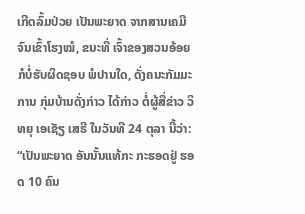ເກີດລົ້ມປ່ວຍ ເປັນພະຍາດ ຈາກສານເຄມີ ຈົນເຂົ້າໂຮງໝໍ, ຂນະທີ່ ເຈົ້າຂອງສວນອ້ອຍ ກໍບໍ່ຮັບຜິດຊອບ ພໍປານໃດ, ດັ່ງຄນະກັມມະການ ກຸ່ມບ້ານດັ່ງກ່າວ ໄດ້ກ່າວ ຕໍ່ຜູ້ສື່ຂ່າວ ວິທຍຸ ເອເຊັຽ ເສຣີ ໃນວັນທີ 24 ຕຸລາ ນີ້ວ່າ:
“ເປັນພະຍາດ ອັນນັ້ນແທ້ກະ ກະຮອດຢູ່ ຮອດ 10 ຄົນ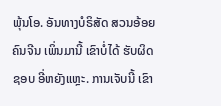ພຸ້ນໂອ. ອັນທາງບໍຣິສັດ ສວນອ້ອຍ ຄົນຈີນ ເພິ່ນມານີ້ ເຂົາບໍ່ໄດ້ ຮັບຜິດຊອບ ອີ່ຫຍັງແຫຼະ. ການເຈັບນີ້ ເຂົາ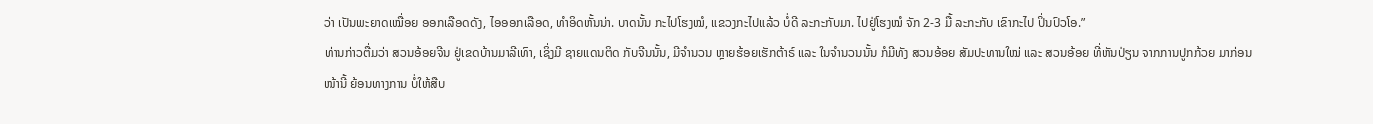ວ່າ ເປັນພະຍາດເໝື່ອຍ ອອກເລືອດດັງ, ໄອອອກເລືອດ, ທຳອິດຫັ້ນນ່າ. ບາດນັ້ນ ກະໄປໂຮງໝໍ, ແຂວງກະໄປແລ້ວ ບໍ່ດີ ລະກະກັບມາ. ໄປຢູ່ໂຮງໝໍ ຈັກ 2-3 ມື້ ລະກະກັບ ເຂົາກະໄປ ປິ່ນປົວໂອ.”
ທ່ານກ່າວຕື່ມວ່າ ສວນອ້ອຍຈີນ ຢູ່ເຂດບ້ານມາລີເທົາ, ເຊິ່ງມີ ຊາຍແດນຕິດ ກັບຈີນນັ້ນ, ມີຈຳນວນ ຫຼາຍຮ້ອຍເຮັກຕ້າຣ໌ ແລະ ໃນຈຳນວນນັ້ນ ກໍມີທັງ ສວນອ້ອຍ ສັມປະທານໃໝ່ ແລະ ສວນອ້ອຍ ທີ່ຫັນປ່ຽນ ຈາກການປູກກ້ວຍ ມາກ່ອນໜ້ານີ້ ຍ້ອນທາງການ ບໍ່ໃຫ້ສືບ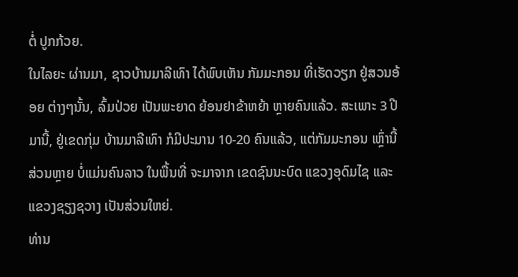ຕໍ່ ປູກກ້ວຍ.
ໃນໄລຍະ ຜ່ານມາ, ຊາວບ້ານມາລີເທົາ ໄດ້ພົບເຫັນ ກັມມະກອນ ທີ່ເຮັດວຽກ ຢູ່ສວນອ້ອຍ ຕ່າງໆນັ້ນ, ລົ້ມປ່ວຍ ເປັນພະຍາດ ຍ້ອນຢາຂ້າຫຍ້າ ຫຼາຍຄົນແລ້ວ. ສະເພາະ 3 ປີມານີ້, ຢູ່ເຂດກຸ່ມ ບ້ານມາລີເທົາ ກໍມີປະມານ 10-20 ຄົນແລ້ວ, ແຕ່ກັມມະກອນ ເຫຼົ່ານີ້ ສ່ວນຫຼາຍ ບໍ່ແມ່ນຄົນລາວ ໃນພື້ນທີ່ ຈະມາຈາກ ເຂດຊົນນະບົດ ແຂວງອຸດົມໄຊ ແລະ ແຂວງຊຽງຊວາງ ເປັນສ່ວນໃຫຍ່.
ທ່ານ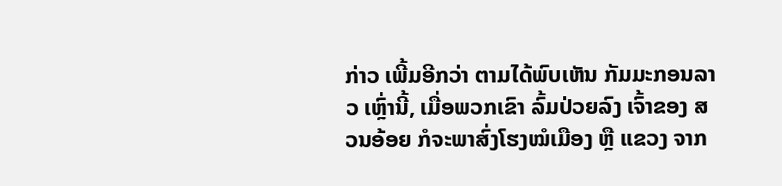ກ່າວ ເພີ້ມອີກວ່າ ຕາມໄດ້ພົບເຫັນ ກັມມະກອນລາວ ເຫຼົ່ານີ້, ເມື່ອພວກເຂົາ ລົ້ມປ່ວຍລົງ ເຈົ້າຂອງ ສວນອ້ອຍ ກໍຈະພາສົ່ງໂຮງໝໍເມືອງ ຫຼື ແຂວງ ຈາກ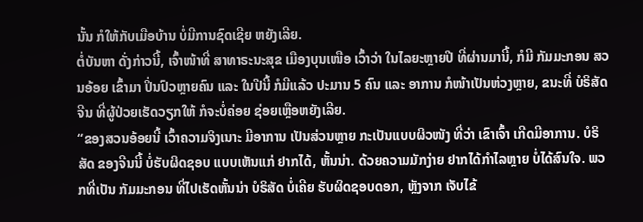ນັ້ນ ກໍໃຫ້ກັບເມືອບ້ານ ບໍ່ມີການຊົດເຊີຍ ຫຍັງເລີຍ.
ຕໍ່ບັນຫາ ດັ່ງກ່າວນີ້, ເຈົ້າໜ້າທີ່ ສາທາຣະນະສຸຂ ເມືອງບຸນເໜືອ ເວົ້າວ່າ ໃນໄລຍະຫຼາຍປີ ທີ່ຜ່ານມານີ້, ກໍມີ ກັມມະກອນ ສວນອ້ອຍ ເຂົ້າມາ ປິ່ນປົວຫຼາຍຄົນ ແລະ ໃນປີນີ້ ກໍມີແລ້ວ ປະມານ 5 ຄົນ ແລະ ອາການ ກໍໜ້າເປັນຫ່ວງຫຼາຍ, ຂນະທີ່ ບໍຣິສັດຈີນ ທີ່ຜູ້ປ່ວຍເຮັດວຽກໃຫ້ ກໍຈະບໍ່ຄ່ອຍ ຊ່ອຍເຫຼືອຫຍັງເລີຍ.
“ຂອງສວນອ້ອຍນີ້ ເວົ້າຄວາມຈິງເນາະ ມີອາການ ເປັນສ່ວນຫຼາຍ ກະເປັນແບບຜິວໜັງ ທີ່ວ່າ ເຂົາເຈົ້າ ເກີດມີອາການ. ບໍຣິສັດ ຂອງຈີນນີ້ ບໍ່ຮັບຜິດຊອບ ແບບເຫັນແກ່ ຢາກໄດ້, ຫັ້ນນ່າ. ດ້ວຍຄວາມມັກງ່າຍ ຢາກໄດ້ກຳໄລຫຼາຍ ບໍ່ໄດ້ສົນໃຈ. ພວກທີ່ເປັນ ກັມມະກອນ ທີ່ໄປເຮັດຫັ້ນນ່າ ບໍຣິສັດ ບໍ່ເຄີຍ ຮັບຜິດຊອບດອກ, ຫຼັງຈາກ ເຈັບໄຂ້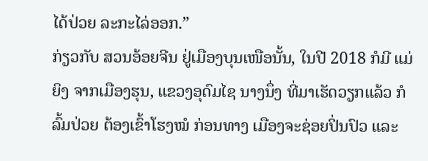ໄດ້ປ່ວຍ ລະກະໄລ່ອອກ.”
ກ່ຽວກັບ ສວນອ້ອຍຈີນ ຢູ່ເມືອງບຸນເໜືອນັ້ນ, ໃນປີ 2018 ກໍມີ ແມ່ຍິງ ຈາກເມືອງຮຸນ, ແຂວງອຸດົມໄຊ ນາງນຶ່ງ ທີ່ມາເຮັດວຽກແລ້ວ ກໍລົ້ມປ່ວຍ ຕ້ອງເຂົ້າໂຮງໝໍ ກ່ອນທາງ ເມືອງຈະຊ່ອຍປິ່ນປົວ ແລະ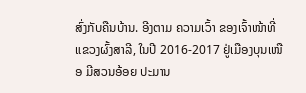ສົ່ງກັບຄືນບ້ານ. ອີງຕາມ ຄວາມເວົ້າ ຂອງເຈົ້າໜ້າທີ່ ແຂວງຜົ້ງສາລີ, ໃນປີ 2016-2017 ຢູ່ເມືອງບຸນເໜືອ ມີສວນອ້ອຍ ປະມານ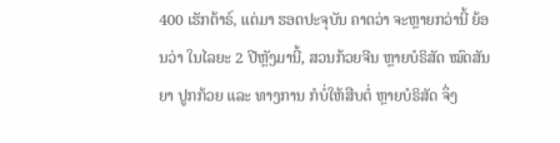400 ເຮັກຕ້າຣ໌, ແຕ່ມາ ຮອດປະຈຸບັນ ຄາດວ່າ ຈະຫຼາຍກວ່ານີ້ ຍ້ອນວ່າ ໃນໄລຍະ 2 ປີຫຼັງມານີ້, ສວນກ້ວຍຈີນ ຫຼາຍບໍຣິສັດ ໝົດສັນຍາ ປູກກ້ວຍ ແລະ ທາງການ ກໍບໍ່ໃຫ້ສືບຕໍ່ ຫຼາຍບໍຣິສັດ ຈຶ່ງ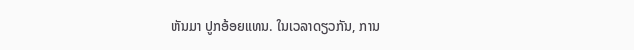ຫັນມາ ປູກອ້ອຍແທນ. ໃນເວລາດຽວກັນ, ການ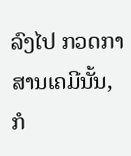ລົງໄປ ກວດກາ ສານເຄມີນັ້ນ, ກໍ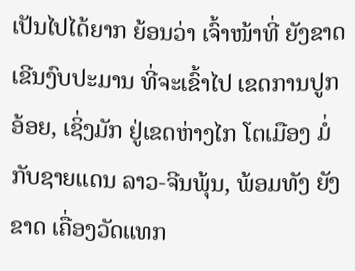ເປັນໄປໄດ້ຍາກ ຍ້ອນວ່າ ເຈົ້າໜ້າທີ່ ຍັງຂາດເຂີນງົບປະມານ ທີ່ຈະເຂົ້າໄປ ເຂດການປູກອ້ອຍ, ເຊິ່ງມັກ ຢູ່ເຂດຫ່າງໄກ ໂຕເມືອງ ມໍ່ກັບຊາຍແດນ ລາວ-ຈີນພຸ້ນ, ພ້ອມທັງ ຍັງຂາດ ເຄື່ອງວັດແທກ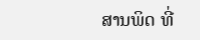ສານພິດ ທີ່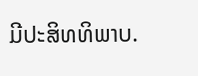ມີປະສິທທິພາບ.